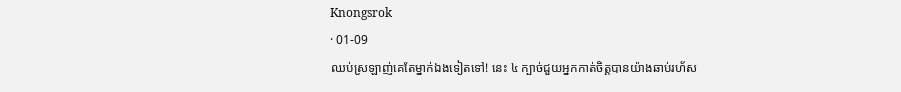Knongsrok
· 01-09
ឈប់ស្រឡាញ់គេតែម្នាក់ឯងទៀតទៅ! នេះ ៤ ក្បាច់ជួយអ្នកកាត់ចិត្តបានយ៉ាងឆាប់រហ័ស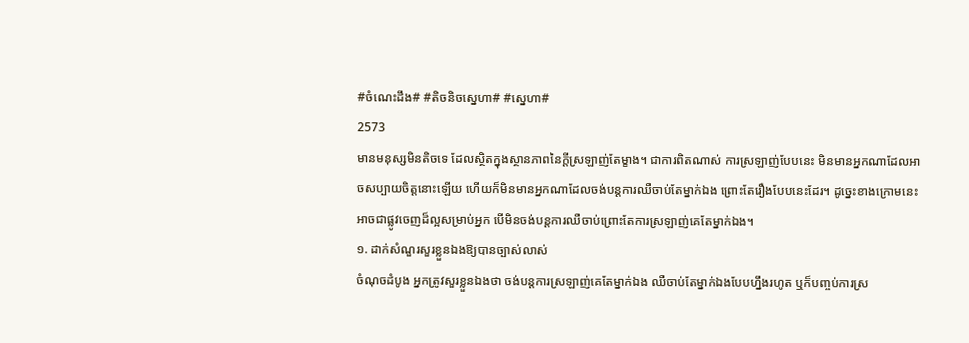#ចំណេះដឹង# #តិចនិចស្នេហា# #ស្នេហា#
2573
មានមនុស្សមិនតិចទេ ដែលស្ថិតក្នុងស្ថានភាពនៃក្តីស្រឡាញ់តែម្ខាង។ ជាការពិតណាស់ ការស្រឡាញ់បែបនេះ មិនមានអ្នកណាដែលអាចសប្បាយចិត្តនោះឡើយ ហើយក៏មិនមានអ្នកណាដែលចង់បន្តការឈឺចាប់តែម្នាក់ឯង ព្រោះតែរឿងបែបនេះដែរ។ ដូច្នេះខាងក្រោមនេះ អាចជាផ្លូវចេញដ៏ល្អសម្រាប់អ្នក បើមិនចង់បន្តការឈឺចាប់ព្រោះតែការស្រឡាញ់គេតែម្នាក់ឯង។
១. ដាក់សំណួរសួរខ្លួនឯងឱ្យបានច្បាស់លាស់
ចំណុចដំបូង អ្នកត្រូវសួរខ្លួនឯងថា ចង់បន្តការស្រឡាញ់គេតែម្នាក់ឯង ឈឺចាប់តែម្នាក់ឯងបែបហ្នឹងរហូត ឬក៏បញ្ចប់ការស្រ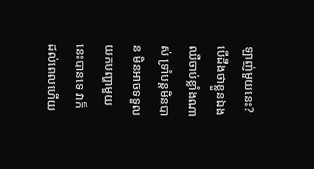ឡាញ់មួយនេះ? បើដឹងថាខ្លួនឯងឈឺចាប់ខ្លាំងណាស់ ទ្រាំបន្តមិនបាន មិនអាចទទួលយកបញ្ហាមួយនេះបានទេ វាក៏ដល់ពេលហើយ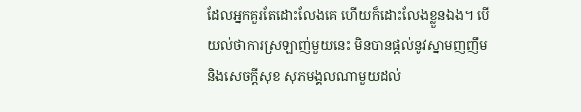ដែលអ្នកគួរតែដោះលែងគេ ហើយក៏ដោះលែងខ្លួនឯង។ បើយល់ថាការស្រឡាញ់មួយនេះ មិនបានផ្ដល់នូវស្នាមញញឹម និងសេចក្ដីសុខ សុភមង្គលណាមួយដល់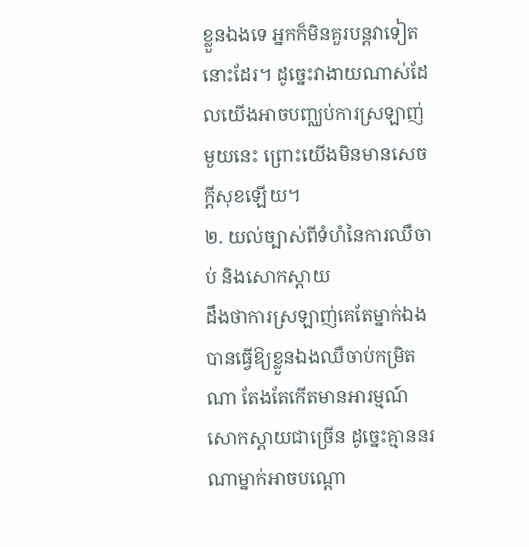ខ្លួនឯងទេ អ្នកក៏មិនគួរបន្តវាទៀតនោះដែរ។ ដូច្នេះវាងាយណាស់ដែលយើងអាចបញ្ឈប់ការស្រឡាញ់មួយនេះ ព្រោះយើងមិនមានសេចក្ដីសុខឡើយ។
២. យល់ច្បាស់ពីទំហំនៃការឈឺចាប់ និងសោកស្ដាយ
ដឹងថាការស្រឡាញ់គេតែម្នាក់ឯង បានធ្វើឱ្យខ្លួនឯងឈឺចាប់កម្រិតណា តែងតែកើតមានអារម្មណ៍សោកស្ដាយជាច្រើន ដូច្នេះគ្មាននរណាម្នាក់អាចបណ្ដោ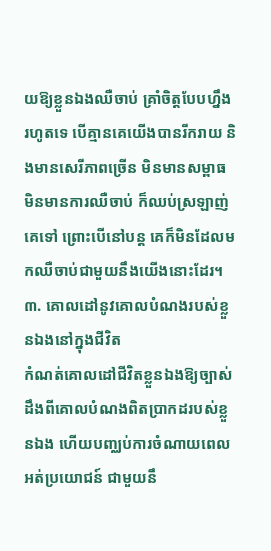យឱ្យខ្លួនឯងឈឺចាប់ គ្រាំចិត្តបែបហ្នឹងរហូតទេ បើគ្មានគេយើងបានរីករាយ និងមានសេរីភាពច្រើន មិនមានសម្ពាធ មិនមានការឈឺចាប់ ក៏ឈប់ស្រឡាញ់គេទៅ ព្រោះបើនៅបន្ត គេក៏មិនដែលមកឈឺចាប់ជាមួយនឹងយើងនោះដែរ។
៣. គោលដៅនូវគោលបំណងរបស់ខ្លួនឯងនៅក្នុងជីវិត
កំណត់គោលដៅជីវិតខ្លួនឯងឱ្យច្បាស់ ដឹងពីគោលបំណងពិតប្រាកដរបស់ខ្លួនឯង ហើយបញ្ឈប់ការចំណាយពេលអត់ប្រយោជន៍ ជាមួយនឹ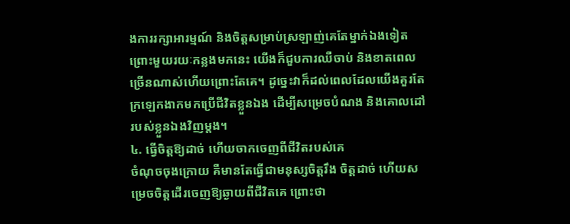ងការរក្សាអារម្មណ៍ និងចិត្តសម្រាប់ស្រឡាញ់គេតែម្នាក់ឯងទៀត ព្រោះមួយរយៈកន្លងមកនេះ យើងក៏ជួបការឈឺចាប់ និងខាតពេលច្រើនណាស់ហើយព្រោះតែគេ។ ដូច្នេះវាក៏ដល់ពេលដែលយើងគួរតែក្រឡេកងាកមកប្រើជីវិតខ្លួនឯង ដើម្បីសម្រេចបំណង និងគោលដៅរបស់ខ្លួនឯងវិញម្ដង។
៤. ធ្វើចិត្តឱ្យដាច់ ហើយចាកចេញពីជីវិតរបស់គេ
ចំណុចចុងក្រោយ គឺមានតែធ្វើជាមនុស្សចិត្តរឹង ចិត្តដាច់ ហើយសម្រេចចិត្តដើរចេញឱ្យឆ្ងាយពីជីវិតគេ ព្រោះថា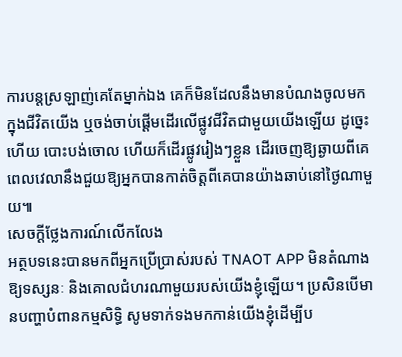ការបន្តស្រឡាញ់គេតែម្នាក់ឯង គេក៏មិនដែលនឹងមានបំណងចូលមកក្នុងជីវិតយើង ឬចង់ចាប់ផ្ដើមដើរលើផ្លូវជីវិតជាមួយយើងឡើយ ដូច្នេះហើយ បោះបង់ចោល ហើយក៏ដើរផ្លូវរៀងៗខ្លួន ដើរចេញឱ្យឆ្ងាយពីគេ ពេលវេលានឹងជួយឱ្យអ្នកបានកាត់ចិត្តពីគេបានយ៉ាងឆាប់នៅថ្ងៃណាមួយ៕
សេចក្តីថ្លែងការណ៍លើកលែង
អត្ថបទនេះបានមកពីអ្នកប្រើប្រាស់របស់ TNAOT APP មិនតំណាងឱ្យទស្សនៈ និងគោលជំហរណាមួយរបស់យើងខ្ញុំឡើយ។ ប្រសិនបើមានបញ្ហាបំពានកម្មសិទ្ធិ សូមទាក់ទងមកកាន់យើងខ្ញុំដើម្បីប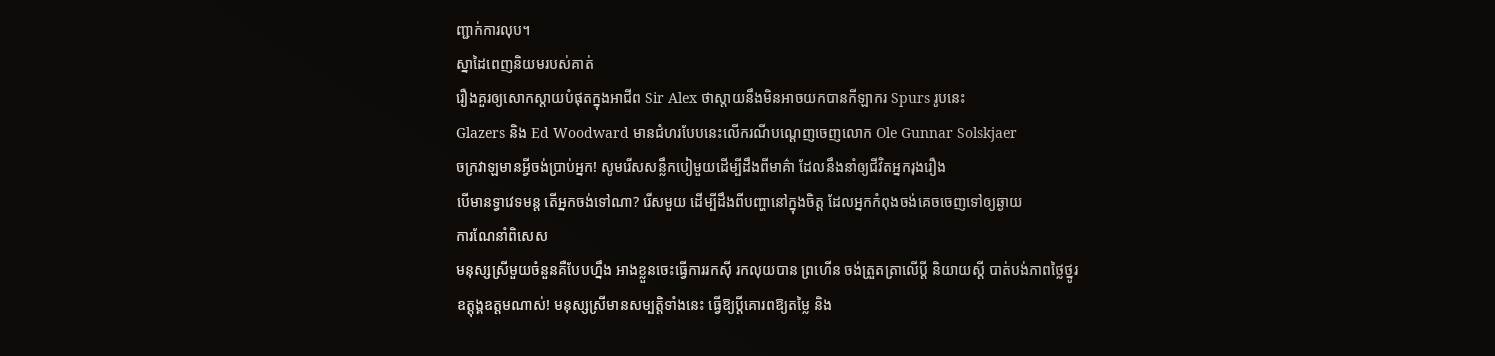ញ្ជាក់ការលុប។
ស្នាដៃពេញនិយមរបស់គាត់
រឿងគួរឲ្យសោកស្ដាយបំផុតក្នុងអាជីព Sir Alex ថាស្តាយនឹងមិនអាចយកបានកីឡាករ Spurs រូបនេះ
Glazers និង Ed Woodward មានជំហរបែបនេះលើករណីបណ្ដេញចេញលោក Ole Gunnar Solskjaer
ចក្រវាឡមានអ្វីចង់ប្រាប់អ្នក! សូមរើសសន្លឹកបៀមួយដើម្បីដឹងពីមាគ៌ា ដែលនឹងនាំឲ្យជីវិតអ្នករុងរឿង
បើមានទ្វាវេទមន្ត តើអ្នកចង់ទៅណា? រើសមួយ ដើម្បីដឹងពីបញ្ហានៅក្នុងចិត្ត ដែលអ្នកកំពុងចង់គេចចេញទៅឲ្យឆ្ងាយ
ការណែនាំពិសេស
មនុស្សស្រីមួយចំនួនគឺបែបហ្នឹង អាងខ្លួនចេះធ្វើការរកស៊ី រកលុយបាន ព្រហើន ចង់ត្រួតត្រាលើប្ដី និយាយស្ដី បាត់បង់ភាពថ្លៃថ្នូរ
ឧត្តុង្គឧត្តមណាស់! មនុស្សស្រីមានសម្បត្តិទាំងនេះ ធ្វើឱ្យប្ដីគោរពឱ្យតម្លៃ និង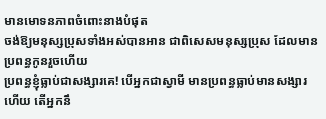មានមោទនភាពចំពោះនាងបំផុត
ចង់ឱ្យមនុស្សប្រុសទាំងអស់បានអាន ជាពិសេសមនុស្សប្រុស ដែលមានប្រពន្ធកូនរួចហើយ
ប្រពន្ធខ្ញុំធ្លាប់ជាសង្សារគេ! បើអ្នកជាស្វាមី មានប្រពន្ធធ្លាប់មានសង្សារហើយ តើអ្នកនឹ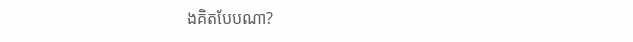ងគិតបែបណា?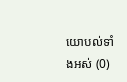យោបល់ទាំងអស់ (0)